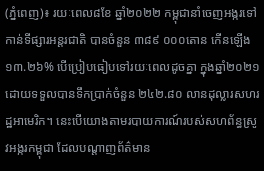(ភ្នំពេញ)៖ រយៈពេល៨ខែ ឆ្នាំ២០២២ កម្ពុជានាំចេញអង្ករទៅកាន់ទីផ្សារអន្តរជាតិ បានចំនួន ៣៨៩ ០០០តោន កើនឡើង ១៣.២៦% បើប្រៀបធៀបទៅរយៈពេលដូចគ្នា ក្នុងឆ្នាំ២០២១ ដោយទទួលបានទឹកប្រាក់ចំនួន ២៤២.៨០ លានដុល្លារសហរដ្ឋអាមេរិក។ នេះបើយោងតាមរបាយការណ៍របស់សហព័ន្ធស្រូវអង្ករកម្ពុជា ដែលបណ្តាញព័ត៌មាន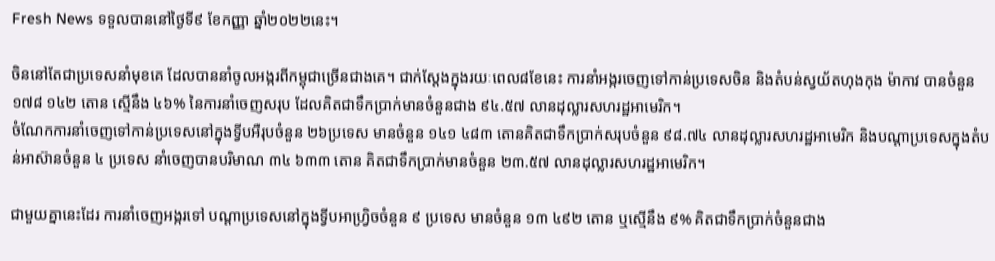Fresh News ទទួលបាននៅថ្ងៃទី៩ ខែកញ្ញា ឆ្នាំ២០២២នេះ។

ចិននៅតែជាប្រទេសនាំមុខគេ ដែលបាននាំចូលអង្ករពីកម្ពុជាច្រើនជាងគេ។ ជាក់ស្តែងក្នុងរយៈពេល៨ខែនេះ ការនាំអង្ករចេញទៅកាន់ប្រទេសចិន និងតំបន់ស្វយ័តហុងកុង ម៉ាកាវ បានចំនួន ១៧៨ ១៤២ តោន ស្មើនឹង ៤៦% នៃការនាំចេញសរុប ដែលគិតជាទឹកប្រាក់មានចំនួនជាង ៩៤.៥៧ លានដុល្លារសហរដ្ឋអាមេរិក។
ចំណែកការនាំចេញទៅកាន់ប្រទេសនៅក្នុងទ្វីបអឺរុបចំនួន ២៦ប្រទេស មានចំនួន ១៤១ ៤៨៣ តោនគិតជាទឹកប្រាក់សរុបចំនួន ៩៨.៧៤ លានដុល្លារសហរដ្ឋអាមេរិក និងបណ្តាប្រទេសក្នុងតំបន់អាស៊ានចំនួន ៤ ប្រទេស នាំចេញបានបរិមាណ ៣៤ ៦៣៣ តោន គិតជាទឹកប្រាក់មានចំនួន ២៣.៥៧ លានដុល្លារសហរដ្ឋអាមេរិក។

ជាមួយគ្នានេះដែរ ការនាំចេញអង្ករទៅ បណ្តាប្រទេសនៅក្នុងទ្វីបអាហ្វ្រិចចំនួន ៩ ប្រទេស មានចំនួន ១៣ ៤៩២ តោន ឬស្មើនឹង ៩% គិតជាទឹកប្រាក់ចំនួនជាង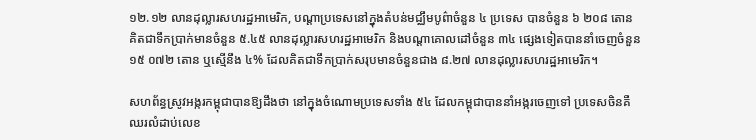១២.១២ លានដុល្លារសហរដ្ឋអាមេរិក, បណ្តាប្រទេសនៅក្នុងតំបន់មជ្ឈឹមបូព៌ាចំនួន ៤ ប្រទេស បានចំនួន ៦ ២០៨ តោន គិតជាទឹកប្រាក់មានចំនួន ៥.៤៥ លានដុល្លារសហរដ្ឋអាមេរិក និងបណ្តាគោលដៅចំនួន ៣៤ ផ្សេងទៀតបាននាំចេញចំនួន ១៥ ០៧២ តោន ឬស្មើនឹង ៤% ដែលគិតជាទឹកប្រាក់សរុបមានចំនួនជាង ៨.២៧ លានដុល្លារសហរដ្ឋអាមេរិក។

សហព័ន្ធស្រូវអង្ករកម្ពុជាបានឱ្យដឹងថា នៅក្នុងចំណោមប្រទេសទាំង ៥៤ ដែលកម្ពុជាបាននាំអង្ករចេញទៅ ប្រទេសចិនគឺឈរលំដាប់លេខ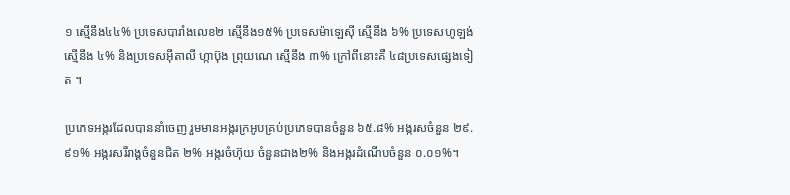១ ស្មើនឹង៤៤% ប្រទេសបារាំងលេខ២ ស្មើនឹង១៥% ប្រទេសម៉ាឡេស៊ី ស្មើនឹង ៦% ប្រទេសហូឡង់ ស្មើនឹង ៤% និងប្រទេសអ៊ីតាលី ហ្កាប៊ុង ព្រុយណេ ស្មើនឹង ៣% ក្រៅពីនោះគឺ ៤៨ប្រទេសផ្សេងទៀត ។

ប្រភេទអង្ករដែលបាននាំចេញ រួមមានអង្ករក្រអូបគ្រប់ប្រភេទបានចំនួន ៦៥.៨% អង្ករសចំនួន ២៩.៩១% អង្ករសរីរាង្គចំនួនជិត ២% អង្ករចំហ៊ុយ ចំនួនជាង២% និងអង្ករដំណើបចំនួន ០.០១%។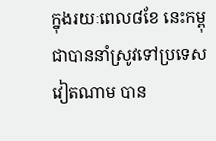ក្នុងរយៈពេល៨ខែ នេះកម្ពុជាបាននាំស្រូវទៅប្រទេសវៀតណាម បាន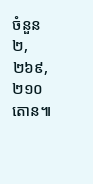ចំនួន ២,២៦៩,២១០តោន៕